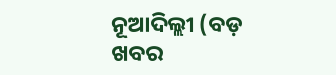ନୂଆଦିଲ୍ଲୀ (ବଡ଼ ଖବର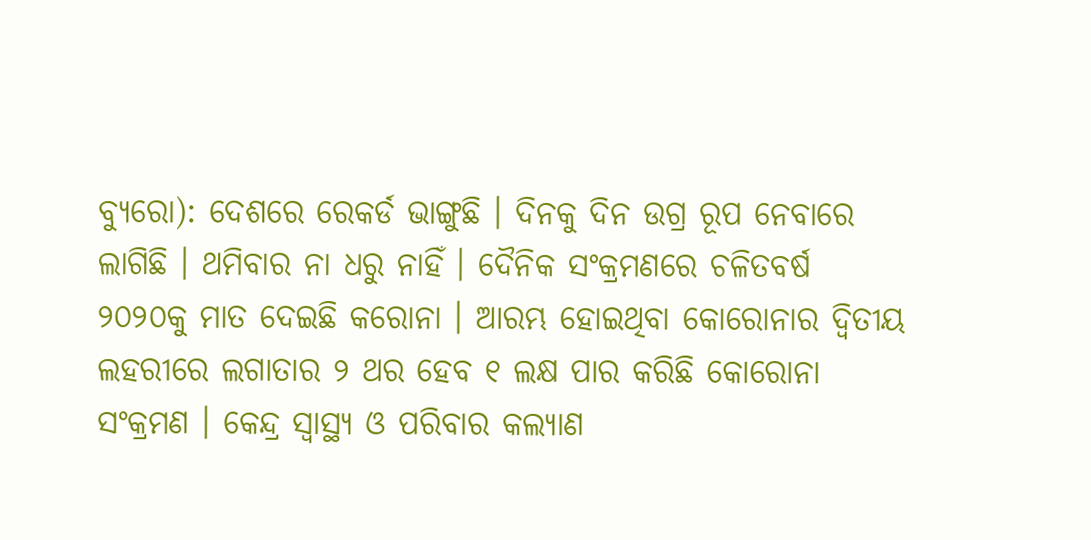ବ୍ୟୁରୋ): ଦେଶରେ ରେକର୍ଡ ଭାଙ୍ଗୁଛି । ଦିନକୁ ଦିନ ଉଗ୍ର ରୂପ ନେବାରେ ଲାଗିଛି । ଥମିବାର ନା ଧରୁ ନାହିଁ । ଦୈନିକ ସଂକ୍ରମଣରେ ଚଳିତବର୍ଷ ୨୦୨୦କୁ ମାତ ଦେଇଛି କରୋନା । ଆରମ୍ଭ ହୋଇଥିବା କୋରୋନାର ଦ୍ବିତୀୟ ଲହରୀରେ ଲଗାତାର ୨ ଥର ହେବ ୧ ଲକ୍ଷ ପାର କରିଛି କୋରୋନା ସଂକ୍ରମଣ । କେନ୍ଦ୍ର ସ୍ବାସ୍ଥ୍ୟ ଓ ପରିବାର କଲ୍ୟାଣ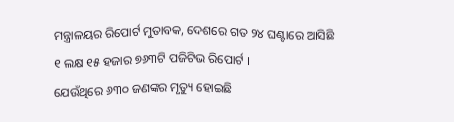ମନ୍ତ୍ରାଳୟର ରିପୋର୍ଟ ମୁତାବକ, ଦେଶରେ ଗତ ୨୪ ଘଣ୍ଟାରେ ଆସିଛି ୧ ଲକ୍ଷ ୧୫ ହଜାର ୭୬୩ଟି ପଜିଟିଭ ରିପୋର୍ଟ ।
ଯେଉଁଥିରେ ୬୩୦ ଜଣଙ୍କର ମୃତ୍ୟୁ ହୋଇଛି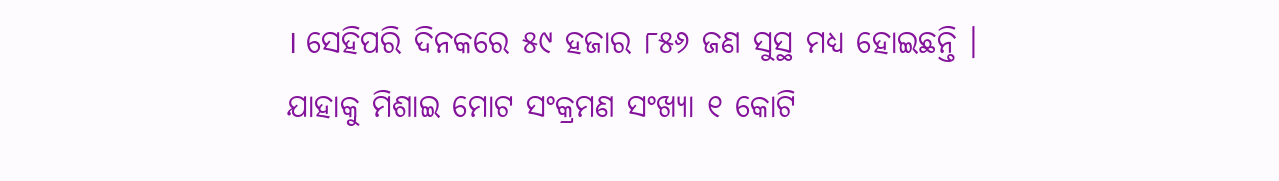। ସେହିପରି ଦିନକରେ ୫୯ ହଜାର ୮୫୬ ଜଣ ସୁସ୍ଥ ମଧ୍ୟ ହୋଇଛନ୍ତି । ଯାହାକୁ ମିଶାଇ ମୋଟ ସଂକ୍ରମଣ ସଂଖ୍ୟା ୧ କୋଟି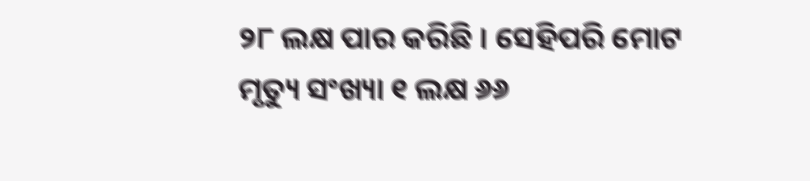୨୮ ଲକ୍ଷ ପାର କରିଛି । ସେହିପରି ମୋଟ ମୃତ୍ୟୁ ସଂଖ୍ୟା ୧ ଲକ୍ଷ ୬୬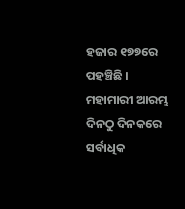ହଜାର ୧୭୭ରେ ପହଞ୍ଚିଛି । ମହାମାରୀ ଆରମ୍ଭ ଦିନଠୁ ଦିନକରେ ସର୍ବାଧିକ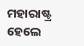ମହାରାଷ୍ଟ୍ର ହେଲେ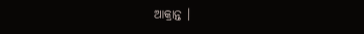ଆକ୍ରାନ୍ତ ।